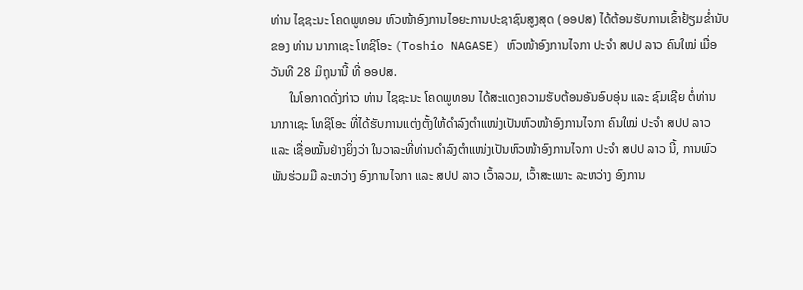ທ່ານ ໄຊຊະນະ ໂຄດພູທອນ ຫົວໜ້າອົງການໄອຍະການປະຊາຊົນສູງສຸດ (ອອປສ) ໄດ້ຕ້ອນຮັບການເຂົ້າຢ້ຽມຂ່ຳນັບຂອງ ທ່ານ ນາກາເຊະ ໂທຊິໂອະ (Toshio NAGASE) ຫົວໜ້າອົງການໄຈກາ ປະຈຳ ສປປ ລາວ ຄົນໃໝ່ ເມື່ອວັນທີ 28 ມິຖຸນານີ້ ທີ່ ອອປສ.
      ໃນໂອກາດດັ່ງກ່າວ ທ່ານ ໄຊຊະນະ ໂຄດພູທອນ ໄດ້ສະແດງຄວາມຮັບຕ້ອນອັນອົບອຸ່ນ ແລະ ຊົມເຊີຍ ຕໍ່ທ່ານ ນາກາເຊະ ໂທຊິໂອະ ທີ່ໄດ້ຮັບການແຕ່ງຕັ້ງໃຫ້ດຳລົງຕຳແໜ່ງເປັນຫົວໜ້າອົງການໄຈກາ ຄົນໃໝ່ ປະຈຳ ສປປ ລາວ ແລະ ເຊື່ອໝັ້ນຢ່າງຍິ່ງວ່າ ໃນວາລະທີ່ທ່ານດຳລົງຕຳແໜ່ງເປັນຫົວໜ້າອົງການໄຈກາ ປະຈຳ ສປປ ລາວ ນີ້, ການພົວພັນຮ່ວມມື ລະຫວ່າງ ອົງການໄຈກາ ແລະ ສປປ ລາວ ເວົ້າລວມ, ເວົ້າສະເພາະ ລະຫວ່າງ ອົງການ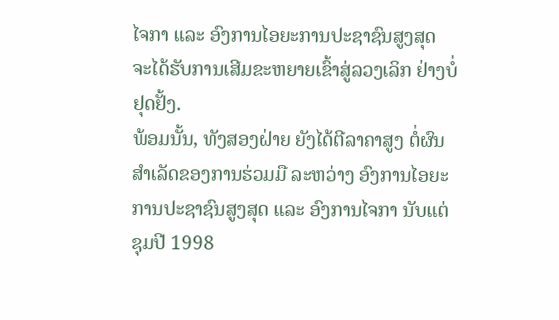ໄຈກາ ແລະ ອົງການໄອຍະການປະຊາຊົນສູງສຸດ ຈະໄດ້ຮັບການເສີມຂະຫຍາຍເຂົ້າສູ່ລວງເລິກ ຢ່າງບໍ່ຢຸດຢັ້ງ.
ພ້ອມນັ້ນ, ທັງສອງຝ່າຍ ຍັງໄດ້ຕີລາຄາສູງ ຕໍ່ຜົນສຳເລັດຂອງການຮ່ວມມື ລະຫວ່າງ ອົງການໄອຍະການປະຊາຊົນສູງສຸດ ແລະ ອົງການໄຈກາ ນັບແຕ່ຊຸມປີ 1998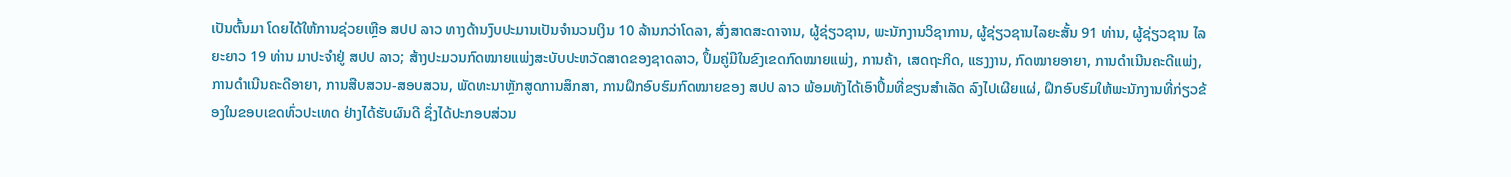ເປັນຕົ້ນມາ ໂດຍໄດ້ໃຫ້ການຊ່ວຍເຫຼືອ ສປປ ລາວ ທາງດ້ານງົບປະມານເປັນຈໍານວນເງິນ 10 ລ້ານກວ່າໂດລາ, ສົ່ງສາດສະດາຈານ, ຜູ້ຊ່ຽວຊານ, ພະນັກງານວິຊາການ, ຜູ້ຊ່ຽວຊານໄລຍະສັ້ນ 91 ທ່ານ, ຜູ້ຊ່ຽວຊານ ໄລຍະຍາວ 19 ທ່ານ ມາປະຈໍາຢູ່ ສປປ ລາວ; ສ້າງປະມວນກົດໝາຍແພ່ງສະບັບປະຫວັດສາດຂອງຊາດລາວ, ປຶ້ມຄູ່ມືໃນຂົງເຂດກົດໝາຍແພ່ງ, ການຄ້າ, ເສດຖະກິດ, ແຮງງານ, ກົດໝາຍອາຍາ, ການດໍາເນີນຄະດີແພ່ງ, ການດໍາເນີນຄະດີອາຍາ, ການສືບສວນ-ສອບສວນ, ພັດທະນາຫຼັກສູດການສຶກສາ, ການຝຶກອົບຮົມກົດໝາຍຂອງ ສປປ ລາວ ພ້ອມທັງໄດ້ເອົາປຶ້ມທີ່ຂຽນສໍາເລັດ ລົງໄປເຜີຍແຜ່, ຝຶກອົບຮົມໃຫ້ພະນັກງານທີ່ກ່ຽວຂ້ອງໃນຂອບເຂດທົ່ວປະເທດ ຢ່າງໄດ້ຮັບຜົນດີ ຊຶ່ງໄດ້ປະກອບສ່ວນ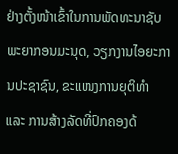ຢ່າງຕັ້ງໜ້າເຂົ້າໃນການພັດທະນາຊັບພະຍາກອນມະນຸດ, ວຽກງານໄອຍະການປະຊາຊົນ, ຂະແໜງການຍຸຕິທຳ ແລະ ການສ້າງລັດທີ່ປົກຄອງດ້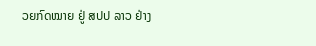ວຍກົດໝາຍ ຢູ່ ສປປ ລາວ ຢ່າງ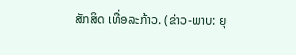ສັກສິດ ເທື່ອລະກ້າວ. (ຂ່າວ-ພາບ: ຍຸ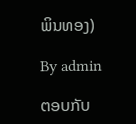ພິນທອງ)

By admin

ຕອບກັບ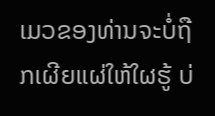ເມວຂອງທ່ານຈະບໍ່ຖືກເຜີຍແຜ່ໃຫ້ໃຜຮູ້ ບ່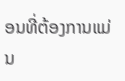ອນທີ່ຕ້ອງການແມ່ນ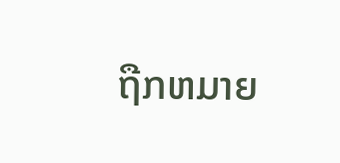ຖືກຫມາຍ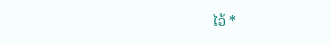ໄວ້ *